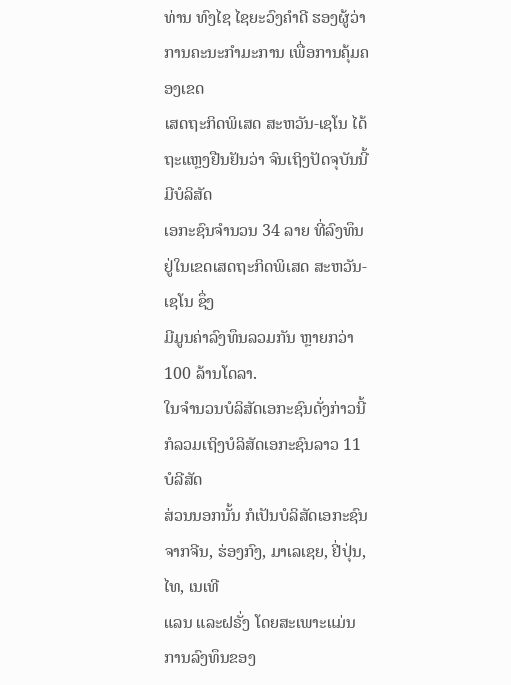ທ່ານ ທົງໄຊ ໄຊຍະວົງຄໍາດີ ຮອງຜູ້ວ່າການຄະນະກໍາມະການ ເພື່ອການຄຸ້ມຄອງເຂດ
ເສດຖະກິດພິເສດ ສະຫວັນ-ເຊໂນ ໄດ້ຖະແຫຼງຢືນຢັນວ່າ ຈົນເຖິງປັດຈຸບັນນີ້ ມີບໍລິສັດ
ເອກະຊົນຈໍານວນ 34 ລາຍ ທີ່ລົງທຶນຢູ່ໃນເຂດເສດຖະກິດພິເສດ ສະຫວັນ-ເຊໂນ ຊຶ່ງ
ມີມູນຄ່າລົງທຶນລວມກັນ ຫຼາຍກວ່າ 100 ລ້ານໂດລາ.
ໃນຈໍານວນບໍລິສັດເອກະຊົນດັ່ງກ່າວນີ້ ກໍລວມເຖິງບໍລິສັດເອກະຊົນລາວ 11 ບໍລີສັດ
ສ່ວນນອກນັ້ນ ກໍເປັນບໍລິສັດເອກະຊົນຈາກຈີນ, ຮ່ອງກົງ, ມາເລເຊຍ, ຢີ່ປຸ່ນ, ໄທ, ເນເທີ
ແລນ ແລະຝຣັ່ງ ໂດຍສະເພາະແມ່ນການລົງທຶນຂອງ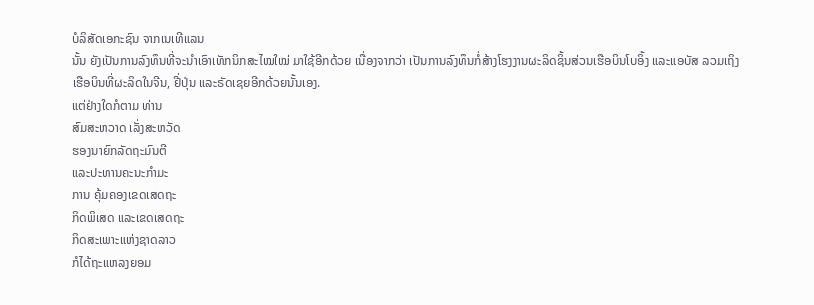ບໍລິສັດເອກະຊົນ ຈາກເນເທີແລນ
ນັ້ນ ຍັງເປັນການລົງທຶນທີ່ຈະນໍາເອົາເທັກນິກສະໄໝໃໝ່ ມາໃຊ້ອີກດ້ວຍ ເນື່ອງຈາກວ່າ ເປັນການລົງທຶນກໍ່ສ້າງໂຮງງານຜະລິດຊິ້ນສ່ວນເຮືອບິນໂບອິ້ງ ແລະແອບັສ ລວມເຖິງ
ເຮືອບິນທີ່ຜະລິດໃນຈີນ, ຢີ່ປຸ່ນ ແລະຣັດເຊຍອີກດ້ວຍນັ້ນເອງ.
ແຕ່ຢ່າງໃດກໍຕາມ ທ່ານ
ສົມສະຫວາດ ເລັ່ງສະຫວັດ
ຮອງນາຍົກລັດຖະມົນຕີ
ແລະປະທານຄະນະກໍາມະ
ການ ຄຸ້ມຄອງເຂດເສດຖະ
ກິດພິເສດ ແລະເຂດເສດຖະ
ກິດສະເພາະແຫ່ງຊາດລາວ
ກໍໄດ້ຖະແຫລງຍອມ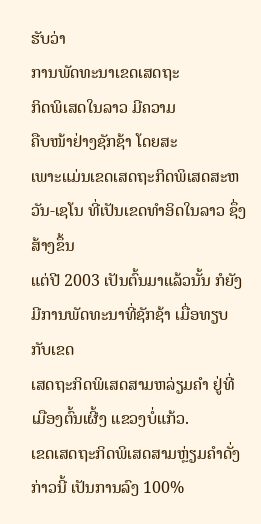ຮັບວ່າ
ການພັດທະນາເຂດເສດຖະ
ກິດພິເສດໃນລາວ ມີຄວາມ
ຄືບໜ້າຢ່າງຊັກຊ້າ ໂດຍສະ
ເພາະແມ່ນເຂດເສດຖະກິດພິເສດສະຫວັນ-ເຊໂນ ທີ່ເປັນເຂດທໍາອິດໃນລາວ ຊຶ່ງສ້າງຂຶ້ນ
ແຕ່ປີ 2003 ເປັນຕົ້ນມາແລ້ວນັ້ນ ກໍຍັງມີການພັດທະນາທີ່ຊັກຊ້າ ເມື່ອທຽບກັບເຂດ
ເສດຖະກິດພິເສດສາມຫລ່ຽມຄໍາ ຢູ່ທີ່ເມືອງຕົ້ນເຜີ້ງ ແຂວງບໍ່ແກ້ວ.
ເຂດເສດຖະກິດພິເສດສາມຫຼ່ຽມຄໍາດັ່ງກ່າວນີ້ ເປັນການລົງ 100%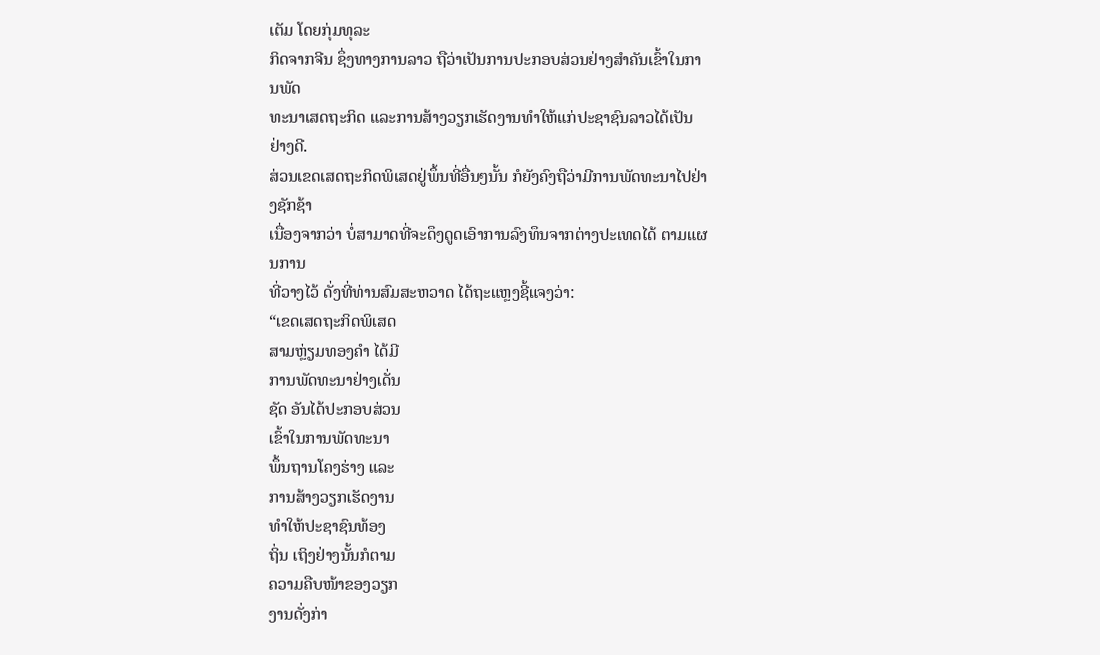ເຕັມ ໂດຍກຸ່ມທຸລະ
ກິດຈາກຈີນ ຊຶ່ງທາງການລາວ ຖືວ່າເປັນການປະກອບສ່ວນຢ່າງສໍາຄັນເຂົ້າໃນການພັດ
ທະນາເສດຖະກິດ ແລະການສ້າງວຽກເຮັດງານທໍາໃຫ້ແກ່ປະຊາຊົນລາວໄດ້ເປັນຢ່າງດີ.
ສ່ວນເຂດເສດຖະກິດພິເສດຢູ່ພຶ້ນທີ່ອື່ນໆນັ້ນ ກໍຍັງຄົງຖືວ່າມີການພັດທະນາໄປຢ່າງຊັກຊ້າ
ເນື່ອງຈາກວ່າ ບໍ່ສາມາດທີ່ຈະດຶງດູດເອົາການລົງທຶນຈາກຕ່າງປະເທດໄດ້ ຕາມແຜນການ
ທີ່ວາງໄວ້ ດັ່ງທີ່ທ່ານສົມສະຫວາດ ໄດ້ຖະແຫຼງຊີ້ແຈງວ່າ:
“ເຂດເສດຖະກິດພິເສດ
ສາມຫຼ່ຽມທອງຄໍາ ໄດ້ມີ
ການພັດທະນາຢ່າງເດັ່ນ
ຊັດ ອັນໄດ້ປະກອບສ່ວນ
ເຂົ້າໃນການພັດທະນາ
ພຶ້ນຖານໂຄງຮ່າງ ແລະ
ການສ້າງວຽກເຮັດງານ
ທໍາໃຫ້ປະຊາຊົນທ້ອງ
ຖິ່ນ ເຖິງຢ່າງນັ້ນກໍຕາມ
ຄວາມຄືບໜ້າຂອງວຽກ
ງານດັ່ງກ່າ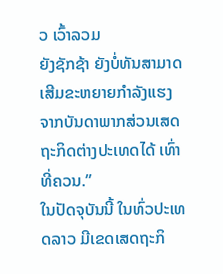ວ ເວົ້າລວມ
ຍັງຊັກຊ້າ ຍັງບໍ່ທັນສາມາດ
ເສີມຂະຫຍາຍກໍາລັງແຮງ
ຈາກບັນດາພາກສ່ວນເສດ
ຖະກິດຕ່າງປະເທດໄດ້ ເທົ່າ
ທີ່ຄວນ.”
ໃນປັດຈຸບັນນີ້ ໃນທົ່ວປະເທດລາວ ມີເຂດເສດຖະກິ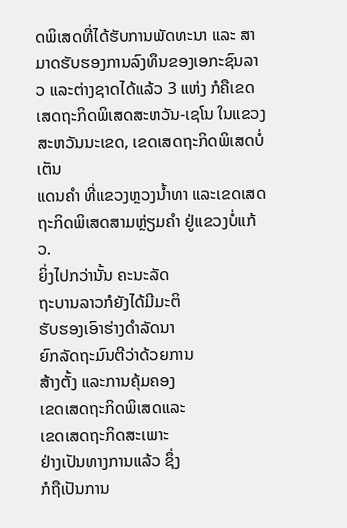ດພິເສດທີ່ໄດ້ຮັບການພັດທະນາ ແລະ ສາມາດຮັບຮອງການລົງທຶນຂອງເອກະຊົນລາວ ແລະຕ່າງຊາດໄດ້ແລ້ວ 3 ແຫ່ງ ກໍຄືເຂດ ເສດຖະກິດພິເສດສະຫວັນ-ເຊໂນ ໃນແຂວງສະຫວັນນະເຂດ, ເຂດເສດຖະກິດພິເສດບໍ່ເຕັນ
ແດນຄໍາ ທີ່ແຂວງຫຼວງນໍ້າທາ ແລະເຂດເສດຖະກິດພິເສດສາມຫຼ່ຽມຄໍາ ຢູ່ແຂວງບໍ່ແກ້ວ.
ຍິ່ງໄປກວ່ານັ້ນ ຄະນະລັດ
ຖະບານລາວກໍຍັງໄດ້ມີມະຕິ
ຮັບຮອງເອົາຮ່າງດໍາລັດນາ
ຍົກລັດຖະມົນຕີວ່າດ້ວຍການ
ສ້າງຕັ້ງ ແລະການຄຸ້ມຄອງ
ເຂດເສດຖະກິດພິເສດແລະ
ເຂດເສດຖະກິດສະເພາະ
ຢ່າງເປັນທາງການແລ້ວ ຊຶ່ງ
ກໍຖືເປັນການ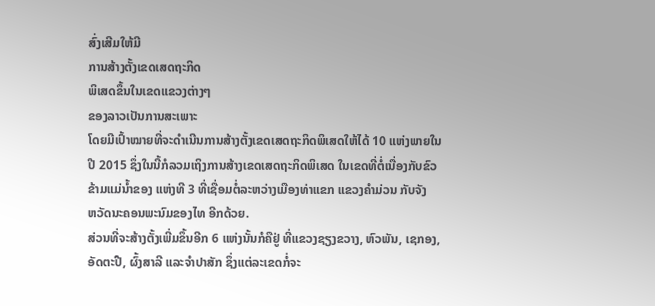ສົ່ງເສີມໃຫ້ມີ
ການສ້າງຕັ້ງເຂດເສດຖະກິດ
ພິເສດຂຶ້ນໃນເຂດແຂວງຕ່າງໆ
ຂອງລາວເປັນການສະເພາະ
ໂດຍມີເປົ້າໝາຍທີ່ຈະດໍາເນີນການສ້າງຕັ້ງເຂດເສດຖະກິດພິເສດໃຫ້ໄດ້ 10 ແຫ່ງພາຍໃນ
ປີ 2015 ຊຶ່ງໃນນີ້ກໍລວມເຖິງການສ້າງເຂດເສດຖະກິດພິເສດ ໃນເຂດທີ່ຕໍ່ເນື່ອງກັບຂົວ
ຂ້າມແມ່ນໍ້າຂອງ ແຫ່ງທີ 3 ທີ່ເຊື່ອມຕໍ່ລະຫວ່າງເມືອງທ່າແຂກ ແຂວງຄໍາມ່ວນ ກັບຈັງ
ຫວັດນະຄອນພະນົມຂອງໄທ ອີກດ້ວຍ.
ສ່ວນທີ່ຈະສ້າງຕັ້ງເພີ່ມຂຶ້ນອີກ 6 ແຫ່ງນັ້ນກໍຄືຢູ່ ທີ່ແຂວງຊຽງຂວາງ, ຫົວພັນ, ເຊກອງ,
ອັດຕະປື, ຜົ້ງສາລີ ແລະຈໍາປາສັກ ຊຶ່ງແຕ່ລະເຂດກໍ່ຈະ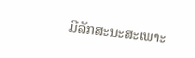ມີລັກສະນະສະເພາະ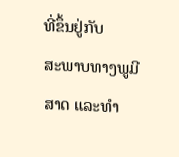ທີ່ຂຶ້ນຢູ່ກັບ
ສະພາບທາງພູມີສາດ ແລະທໍາ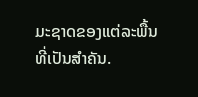ມະຊາດຂອງແຕ່ລະພື້ນທີ່ເປັນສໍາຄັນ.